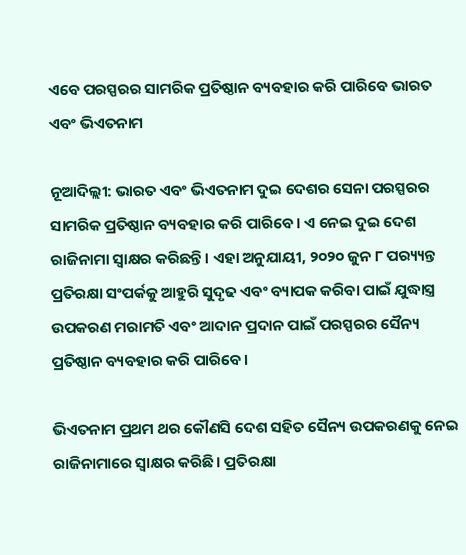ଏବେ ପରସ୍ପରର ସାମରିକ ପ୍ରତିଷ୍ଠାନ ବ୍ୟବହାର କରି ପାରିବେ ଭାରତ ଏବଂ ଭିଏତନାମ

ନୂଆଦିଲ୍ଲୀ: ଭାରତ ଏବଂ ଭିଏତନାମ ଦୁଇ ଦେଶର ସେନା ପରସ୍ପରର ସାମରିକ ପ୍ରତିଷ୍ଠାନ ବ୍ୟବହାର କରି ପାରିବେ। ଏ ନେଇ ଦୁଇ ଦେଶ ରାଜିନାମା ସ୍ଵାକ୍ଷର କରିଛନ୍ତି। ଏହା ଅନୁଯାୟୀ, ୨୦୨୦ ଜୁନ ୮ ପର‌୍ୟ୍ୟନ୍ତ ପ୍ରତିରକ୍ଷା ସଂପର୍କକୁ ଆହୁରି ସୁଦୃଢ ଏବଂ ବ୍ୟାପକ କରିବା ପାଇଁ ଯୁଦ୍ଧାସ୍ତ୍ର ଉପକରଣ ମରାମତି ଏବଂ ଆଦାନ ପ୍ରଦାନ ପାଇଁ ପରସ୍ପରର ସୈନ୍ୟ ପ୍ରତିଷ୍ଠାନ ବ୍ୟବହାର କରି ପାରିବେ।

ଭିଏତନାମ ପ୍ରଥମ ଥର କୌଣସି ଦେଶ ସହିତ ସୈନ୍ୟ ଉପକରଣକୁ ନେଇ ରାଜିନାମାରେ ସ୍ଵାକ୍ଷର କରିଛି। ପ୍ରତିରକ୍ଷା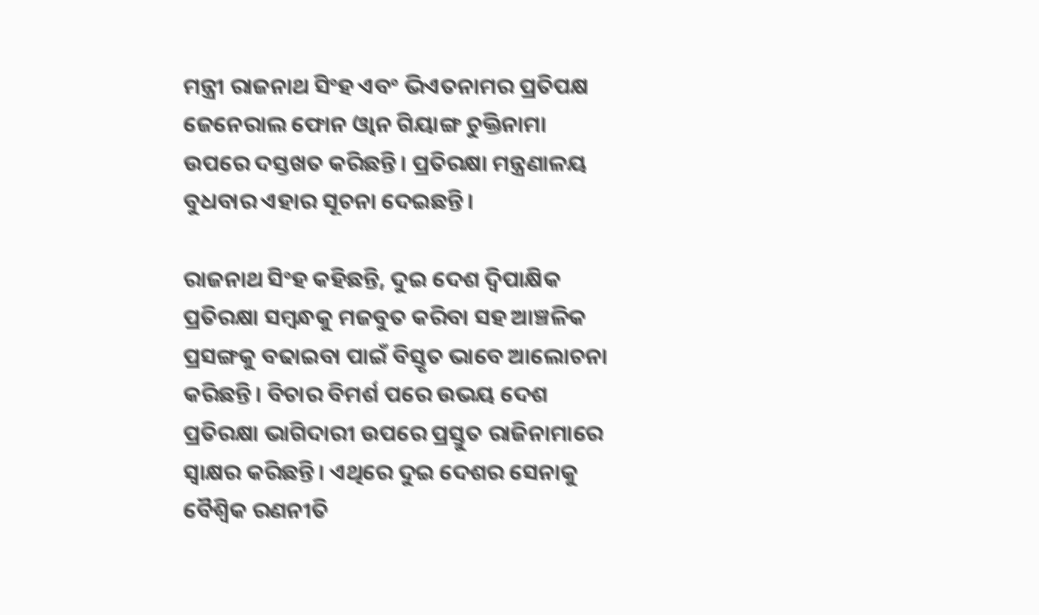ମନ୍ତ୍ରୀ ରାଜନାଥ ସିଂହ ଏବଂ ଭିଏତନାମର ପ୍ରତିପକ୍ଷ ଜେନେରାଲ ଫୋନ ଓ୍ଵାନ ଗିୟାଙ୍ଗ ଚୁକ୍ତିନାମା ଉପରେ ଦସ୍ତଖତ କରିଛନ୍ତି। ପ୍ରତିରକ୍ଷା ମନ୍ତ୍ରଣାଳୟ ବୁଧବାର ଏହାର ସୂଚନା ଦେଇଛନ୍ତି।

ରାଜନାଥ ସିଂହ କହିଛନ୍ତି, ଦୁଇ ଦେଶ ଦ୍ଵିପାକ୍ଷିକ ପ୍ରତିରକ୍ଷା ସମ୍ବନ୍ଧକୁ ମଜବୁତ କରିବା ସହ ଆଞ୍ଚଳିକ ପ୍ରସଙ୍ଗକୁ ବଢାଇବା ପାଇଁ ବିସ୍ତୃତ ଭାବେ ଆଲୋଚନା କରିଛନ୍ତି। ବିଚାର ବିମର୍ଶ ପରେ ଉଭୟ ଦେଶ ପ୍ରତିରକ୍ଷା ଭାଗିଦାରୀ ଉପରେ ପ୍ରସ୍ତୁତ ରାଜିନାମାରେ ସ୍ଵାକ୍ଷର କରିଛନ୍ତି। ଏଥିରେ ଦୁଇ ଦେଶର ସେନାକୁ ବୈଶ୍ଵିକ ରଣନୀତି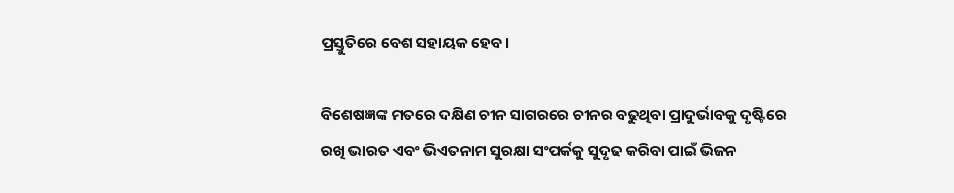ପ୍ରସ୍ତୁତିରେ ବେଶ ସହାୟକ ହେବ।

ବିଶେଷଜ୍ଞଙ୍କ ମତରେ ଦକ୍ଷିଣ ଚୀନ ସାଗରରେ ଚୀନର ବଢୁଥିବା ପ୍ରାଦୁର୍ଭାବକୁ ଦୃଷ୍ଟିରେ ରଖି ଭାରତ ଏବଂ ଭିଏତନାମ ସୁରକ୍ଷା ସଂପର୍କକୁ ସୁଦୃଢ କରିବା ପାଇଁ ଭିଜନ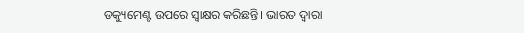ଡକ୍ୟୁମେଣ୍ଟ ଉପରେ ସ୍ଵାକ୍ଷର କରିଛନ୍ତି। ଭାରତ ଦ୍ଵାରା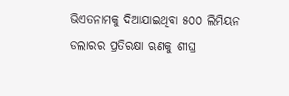ଭିଏତନାମକୁ ଦିଆଯାଇଥିବା ୫୦୦ ଲିମିୟନ ଡଲାରର ପ୍ରତିରକ୍ଷା ଋଣକୁ ଶୀଘ୍ର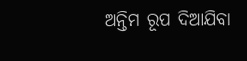ଅନ୍ତିମ ରୂପ ଦିଆଯିବା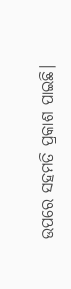ଉପରେ ସହମତି ପ୍ରକାଶ ପାଇଛି।